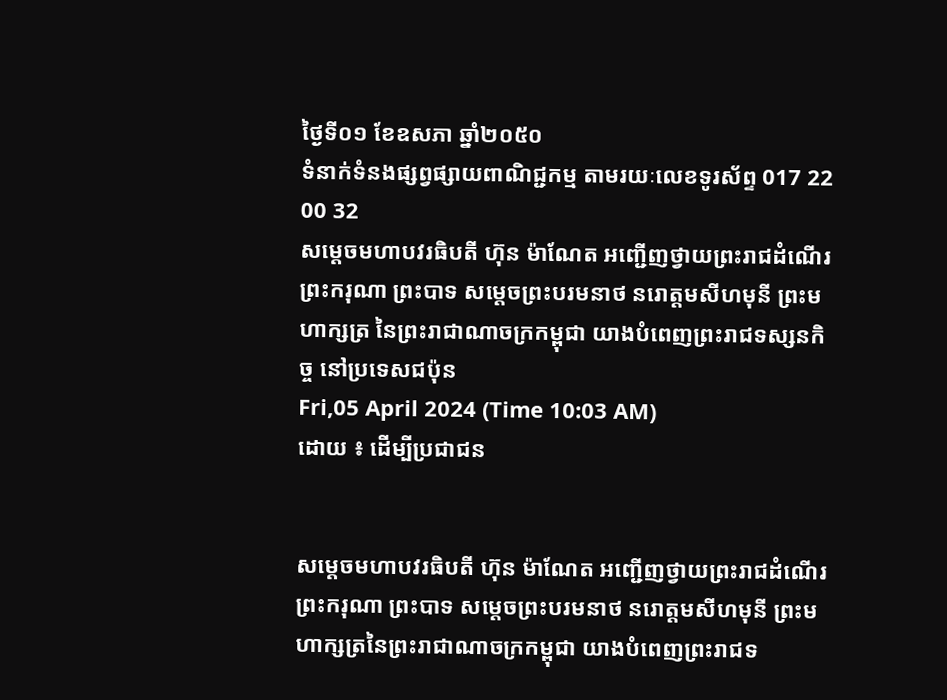ថ្ងៃទី០១ ខែឧសភា ឆ្នាំ២០៥០
ទំនាក់ទំនងផ្សព្វផ្សាយពាណិជ្ជកម្ម តាមរយៈលេខទូរស័ព្ទ 017 22 00 32
សម្ដេចមហាបវរធិបតី ហ៊ុន ម៉ាណែត អញ្ជើញថ្វាយព្រះរាជដំណើរ ព្រះករុណា ព្រះបាទ សម្តេចព្រះបរមនាថ នរោត្តមសីហមុនី ព្រះមហាក្សត្រ នៃព្រះរាជាណាចក្រកម្ពុជា យាងបំពេញព្រះរាជទស្សនកិច្ច នៅប្រទេសជប៉ុន
Fri,05 April 2024 (Time 10:03 AM)
ដោយ ៖ ដើម្បីប្រជាជន


សម្ដេចមហាបវរធិបតី ហ៊ុន ម៉ាណែត អញ្ជើញថ្វាយព្រះរាជដំណើរ ព្រះករុណា ព្រះបាទ សម្តេចព្រះបរមនាថ នរោត្តមសីហមុនី ព្រះមហាក្សត្រនៃព្រះរាជាណាចក្រកម្ពុជា យាងបំពេញព្រះរាជទ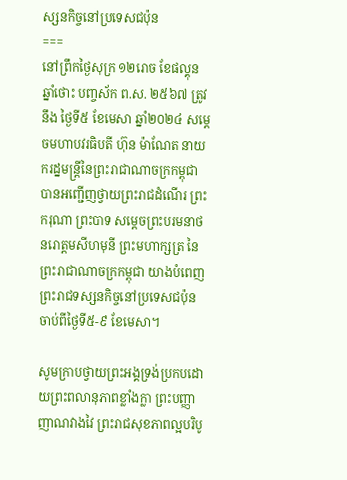ស្សនកិច្ចនៅប្រទេសជប៉ុន
===
នៅព្រឹកថ្ងៃសុក្រ ១២រោច ខែផល្គុន ឆ្នាំថោះ បញ្ចស័ក ព.ស. ២៥៦៧ ត្រូវនឹង ថ្ងៃទី៥ ខែមេសា ឆ្នាំ២០២៤ សម្ដេចមហាបវរធិបតី ហ៊ុន ម៉ាណែត នាយករដ្នមន្ត្រីនៃព្រះរាជាណាចក្រកម្ពុជា បានអញ្ជើញថ្វាយព្រះរាជដំណើរ ព្រះករុណា ព្រះបាទ សម្តេចព្រះបរមនាថ នរោត្តមសីហមុនី ព្រះមហាក្សត្រ នៃព្រះរាជាណាចក្រកម្ពុជា យាងបំពេញព្រះរាជទស្សនកិច្ចនៅប្រទេសជប៉ុន ចាប់ពីថ្ងៃទី៥-៩ ខែមេសា។

សូមក្រាបថ្វាយព្រះអង្គទ្រង់ប្រកបដោយព្រះពលានុភាពខ្លាំងក្លា ព្រះបញ្ញាញាណវាងវៃ ព្រះរាជសុខភាពល្អបរិបូ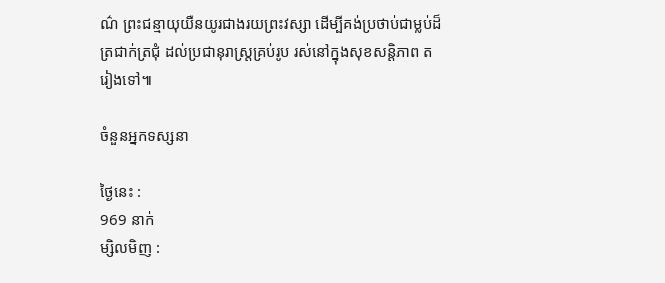ណ៌ ព្រះជន្មាយុយឺនយូរជាងរយព្រះវស្សា ដើម្បីគង់ប្រថាប់ជាម្លប់ដ៏ត្រជាក់ត្រជុំ ដល់ប្រជានុរាស្ត្រគ្រប់រូប រស់នៅក្នុងសុខសន្តិភាព តរៀងទៅ៕

ចំនួនអ្នកទស្សនា

ថ្ងៃនេះ :
969 នាក់
ម្សិលមិញ :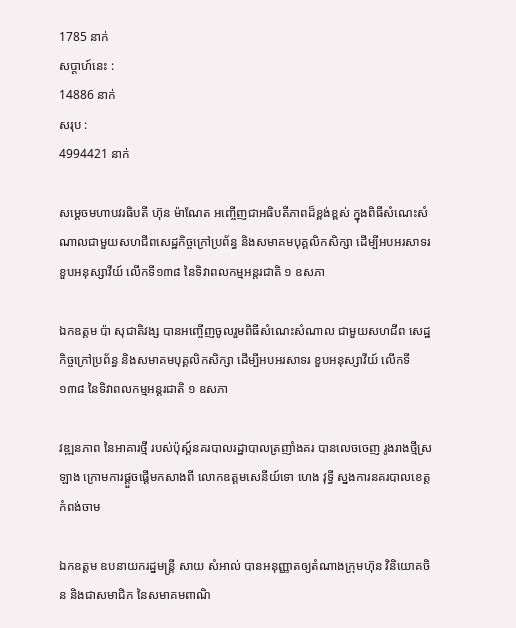1785 នាក់
សប្តាហ៍នេះ :
14886 នាក់
សរុប :
4994421 នាក់

សម្ដេចមហាបវរធិបតី ហ៊ុន ម៉ាណែត អញ្ចើញជាអធិបតីភាពដ៏ខ្ពង់ខ្ពស់ ក្នុងពិធីសំណេះសំណាលជាមួយសហជីពសេដ្ឋកិច្ចក្រៅប្រព័ន្ធ និងសមាគមបុគ្គលិកសិក្សា ដើម្បីអបអរសាទរ ខួបអនុស្សាវីយ៍ លើកទី១៣៨ នៃទិវាពលកម្មអន្តរជាតិ ១ ឧសភា

ឯកឧត្តម ប៉ា សុជាតិវង្ស បានអញ្ចើញចូលរួមពិធីសំណេះសំណាល ជាមួយសហជីព សេដ្ឋកិច្ចក្រៅប្រព័ន្ធ និងសមាគមបុគ្គលិកសិក្សា ដើម្បីអបអរសាទរ ខួបអនុស្សាវីយ៍ លើកទី១៣៨ នៃទិវាពលកម្មអន្តរជាតិ ១ ឧសភា

វឌ្ឍនភាព នៃអាគារថ្មី របស់ប៉ុស្ត៍នគរបាលរដ្ឋាបាលត្រញាំងគរ បានលេចចេញ រូងរាងថ្មីស្រឡាង ក្រោមការផ្ដួចផ្ដើមកសាងពី លោកឧត្តមសេនីយ៍ទោ ហេង វុទ្ធី ស្នងការនគរបាលខេត្តកំពង់ចាម

ឯកឧត្តម ឧបនាយករដ្នមន្ត្រី សាយ សំអាល់ បានអនុញ្ញាតឲ្យតំណាងក្រុមហ៊ុន វិនិយោគចិន និងជាសមាជិក នៃសមាគមពាណិ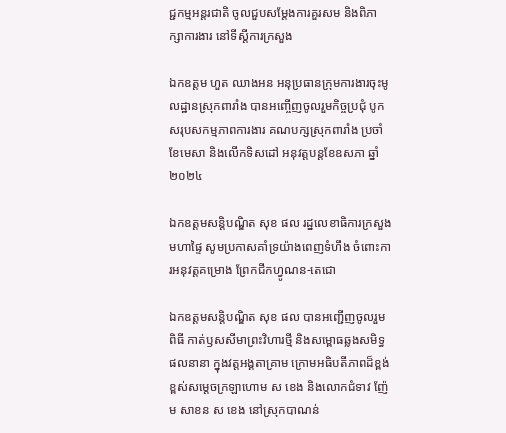ជ្ជកម្មអន្តរជាតិ ចូលជួបសម្ដែងការគួរសម និងពិភាក្សាការងារ នៅទីស្ដីការក្រសួង

ឯកឧត្តម ហួត ឈាងអន អនុប្រធានក្រុមការងារចុះមូលដ្ឋានស្រុកពារាំង បានអញ្ចើញចូលរួមកិច្ចប្រជុំ បូកសរុបសកម្មភាពការងារ គណបក្សស្រុកពារាំង ប្រចាំខែមេសា និងលើកទិសដៅ អនុវត្តបន្តខែឧសភា ឆ្នាំ២០២៤

ឯកឧត្ដមសន្តិបណ្ឌិត សុខ ផល រដ្នលេខាធិការក្រសួងមហាផ្ទៃ សូមប្រកាសគាំទ្រយ៉ាងពេញទំហឹង ចំពោះការអនុវត្តគម្រោង ព្រែកជីកហ្វូណន-តេជោ

ឯកឧត្ដមសន្តិបណ្ឌិត សុខ ផល បានអញ្ជើញចូលរួមពិធី កាត់ឫសសីមាព្រះវិហារថ្មី និងសម្ពោធឆ្លងសមិទ្ធផលនានា ក្នុងវត្តអង្គតាគ្រាម ក្រោមអធិបតីភាពដ៏ខ្ពង់ខ្ពស់សម្ដេចក្រឡាហោម ស ខេង និងលោកជំទាវ ញ៉ែម សាខន ស ខេង នៅស្រុកបាណន់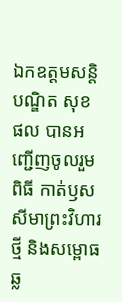ឯកឧត្ដមសន្តិបណ្ឌិត សុខ ផល បានអញ្ជើញចូលរួមពិធី កាត់ឫសសីមាព្រះវិហារថ្មី និងសម្ពោធឆ្ល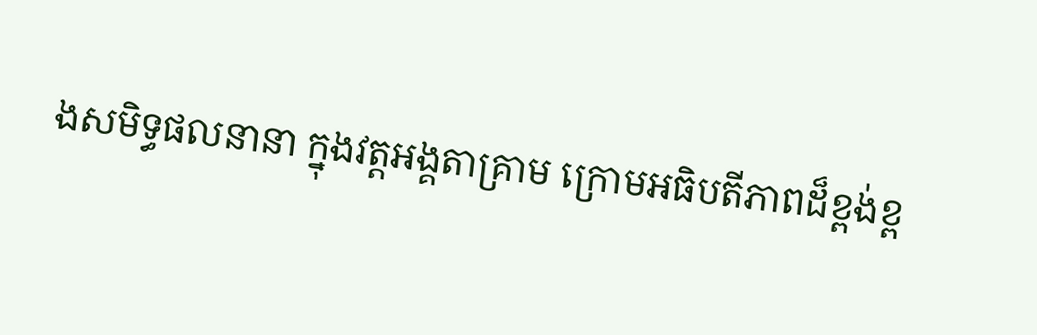ងសមិទ្ធផលនានា ក្នុងវត្តអង្គតាគ្រាម ក្រោមអធិបតីភាពដ៏ខ្ពង់ខ្ព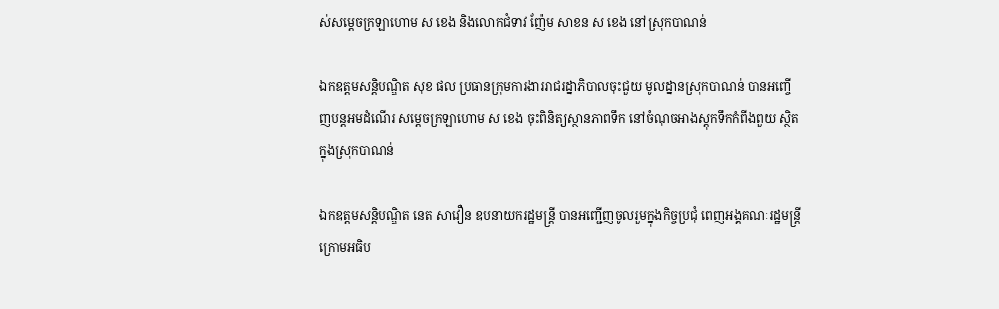ស់សម្ដេចក្រឡាហោម ស ខេង និងលោកជំទាវ ញ៉ែម សាខន ស ខេង នៅស្រុកបាណន់

ឯកឧត្ដមសន្តិបណ្ឌិត សុខ ផល ប្រធានក្រុមការងាររាជរដ្នាភិបាលចុះជួយ មូលដ្នានស្រុកបាណន់ បានអញ្ចើញបន្តអមដំណើរ សម្ដេចក្រឡាហោម ស ខេង ចុះពិនិត្យស្ថានភាពទឹក នៅចំណុចអាងស្ដុកទឹកកំពីងពួយ ស្ថិតក្នុងស្រុកបាណន់

ឯកឧត្តមសន្តិបណ្ឌិត នេត សាវឿន ឧបនាយករដ្ឋមន្រ្តី បានអញ្ជើញចូលរួមក្នុងកិច្ចប្រជុំ ពេញអង្គគណៈរដ្ឋមន្រ្តី ក្រោមអធិប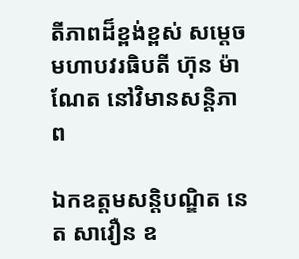តីភាពដ៏ខ្ពង់ខ្ពស់ សម្តេចមហាបវរធិបតី ហ៊ុន ម៉ាណែត នៅវិមានសន្តិភាព

ឯកឧត្តមសន្តិបណ្ឌិត នេត សាវឿន ឧ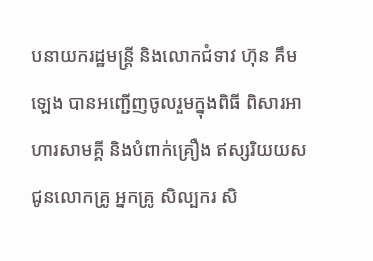បនាយករដ្ឋមន្រ្តី និងលោកជំទាវ ហ៊ុន គឹមឡេង បានអញ្ជើញចូលរួមក្នុងពិធី ពិសារអាហារសាមគ្គី និងបំពាក់គ្រឿង ឥស្សរិយយស ជូនលោកគ្រូ អ្នកគ្រូ សិល្បករ សិ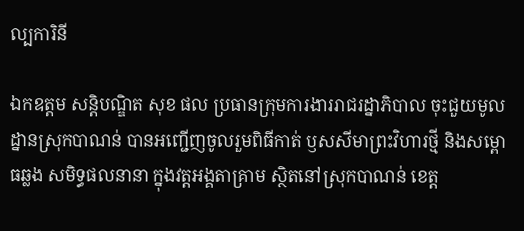ល្បការិនី

ឯកឧត្ដម សន្តិបណ្ឌិត សុខ ផល ប្រធានក្រុមការងាររាជរដ្នាភិបាល ចុះជួយមូលដ្នានស្រុកបាណន់ បានអញ្ជើញចូលរួមពិធីកាត់ ឫសសីមាព្រះវិហារថ្មី និងសម្ពោធឆ្លង សមិទ្ធផលនានា ក្នុងវត្តអង្គតាគ្រាម ស្ថិតនៅស្រុកបាណន់ ខេត្ត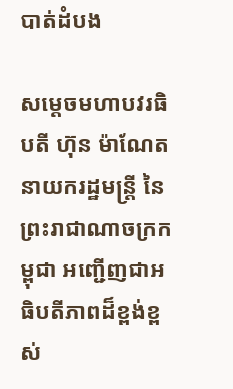បាត់ដំបង

សម្តេចមហាបវរធិបតី ហ៊ុន ម៉ាណែត នាយករដ្ឋមន្ត្រី នៃព្រះរាជាណាចក្រកម្ពុជា អញ្ជើញជាអធិបតីភាពដ៏ខ្ពង់ខ្ពស់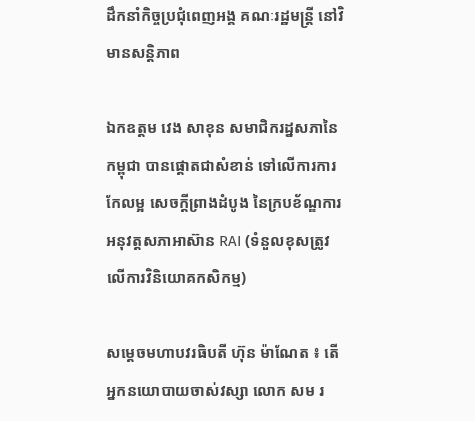ដឹកនាំកិច្ចប្រជុំពេញអង្គ គណៈរដ្ឋមន្ត្រី នៅវិមានសន្តិភាព

ឯកឧត្តម វេង សាខុន សមាជិករដ្នសភានៃកម្ពុជា បានផ្តោតជាសំខាន់ ទៅលើការការកែលម្អ សេចក្តីព្រាងដំបូង នៃក្របខ័ណ្ឌការអនុវត្តសភាអាស៊ាន RAI (ទំនួលខុសត្រូវ លើការវិនិយោគកសិកម្ម)

សម្ដេចមហាបវរធិបតី ហ៊ុន ម៉ាណែត ៖ តើអ្នកនយោបាយចាស់វស្សា លោក សម រ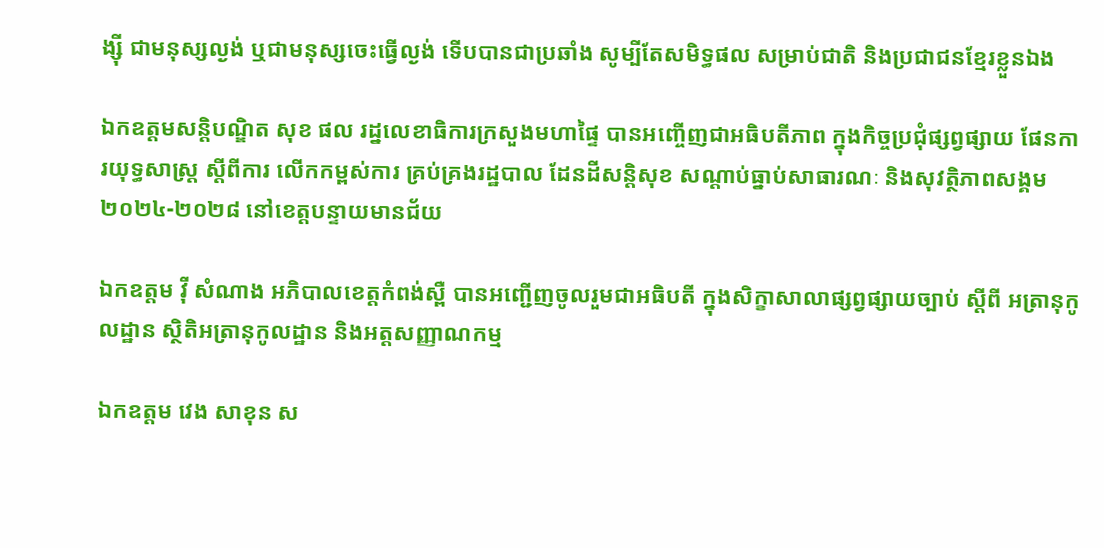ង្ស៊ី ជាមនុស្សល្ងង់ ឬជាមនុស្សចេះធ្វើល្ងង់ ទើបបានជាប្រឆាំង សូម្បីតែសមិទ្ធផល សម្រាប់ជាតិ និងប្រជាជនខ្មែរខ្លួនឯង

ឯកឧត្ដមសន្តិបណ្ឌិត សុខ ផល រដ្នលេខាធិការក្រសួងមហាផ្ទៃ បានអញ្ចើញជាអធិបតីភាព ក្នុងកិច្ចប្រជុំផ្សព្វផ្សាយ ផែនការយុទ្ធសាស្រ្ត ស្ដីពីការ លើកកម្ពស់ការ គ្រប់គ្រងរដ្ឋបាល ដែនដីសន្តិសុខ សណ្ដាប់ធ្នាប់សាធារណៈ និងសុវត្ថិភាពសង្គម ២០២៤-២០២៨ នៅខេត្តបន្ទាយមានជ័យ

ឯកឧត្តម វ៉ី សំណាង អភិបាលខេត្តកំពង់ស្ពឺ បានអញ្ជើញចូលរួមជាអធិបតី ក្នុងសិក្ខាសាលាផ្សព្វផ្សាយច្បាប់ ស្ដីពី អត្រានុកូលដ្ឋាន ស្ថិតិអត្រានុកូលដ្ឋាន និងអត្តសញ្ញាណកម្ម

ឯកឧត្តម វេង សាខុន ស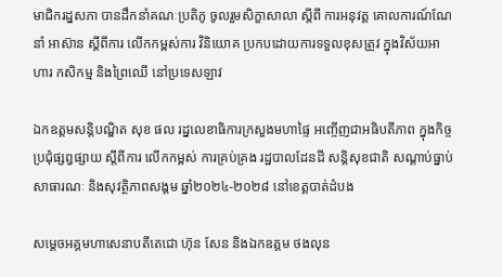មាជិករដ្នសភា បានដឹកនាំគណៈប្រតិភូ ចូលរួមសិក្ខាសាលា ស្តីពី ការអនុវត្ត គោលការណ៍ណែនាំ អាស៊ាន ស្តីពីការ លើកកម្ពស់ការ វិនិយោគ ប្រកបដោយការទទួលខុសត្រូវ ក្នុងវិស័យអាហារ កសិកម្ម និងព្រៃឈើ នៅប្រទេសឡាវ

ឯកឧត្ដមសន្តិបណ្ឌិត សុខ ផល រដ្នលេខាធិការក្រសួងមហាផ្ទៃ អញ្ចើញជាអធិបតីភាព ក្នុងកិច្ចប្រជុំផ្សព្វផ្សាយ ស្តីពីការ លេីកកម្ពស់ ការគ្រប់គ្រង រដ្ឋបាលដែនដី សន្តិសុខជាតិ សណ្តាប់ធ្នាប់ សាធារណៈ និងសុវត្ថិភាពសង្គម ឆ្នាំ២០២៤-២០២៨ នៅខេត្តបាត់ដំបង

សម្តេចអគ្គមហាសេនាបតីតេជោ ហ៊ុន សែន និងឯកឧត្តម ថងលុន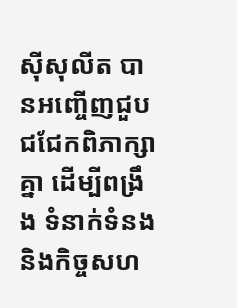ស៊ីសុលីត បានអញ្ចើញជួបជជែកពិភាក្សាគ្នា ដើម្បីពង្រឹង ទំនាក់ទំនង និងកិច្ចសហ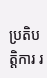ប្រតិបត្តិការ រ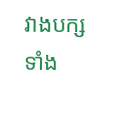វាងបក្សទាំង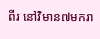ពីរ នៅវិមាន៧មករា